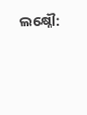ଲକ୍ଷ୍ନୌ: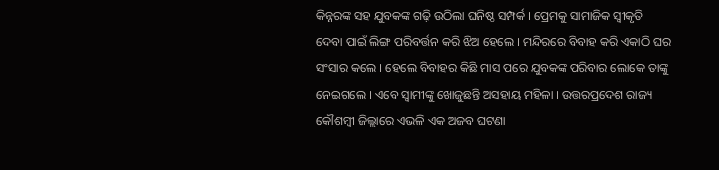କିନ୍ନରଙ୍କ ସହ ଯୁବକଙ୍କ ଗଢ଼ି ଉଠିଲା ଘନିଷ୍ଠ ସମ୍ପର୍କ । ପ୍ରେମକୁ ସାମାଜିକ ସ୍ବୀକୃତି ଦେବା ପାଇଁ ଲିଙ୍ଗ ପରିବର୍ତ୍ତନ କରି ଝିଅ ହେଲେ । ମନ୍ଦିରରେ ବିବାହ କରି ଏକାଠି ଘର ସଂସାର କଲେ । ହେଲେ ବିବାହର କିଛି ମାସ ପରେ ଯୁବକଙ୍କ ପରିବାର ଲୋକେ ତାଙ୍କୁ ନେଇଗଲେ । ଏବେ ସ୍ବାମୀଙ୍କୁ ଖୋଜୁଛନ୍ତି ଅସହାୟ ମହିଳା । ଉତ୍ତରପ୍ରଦେଶ ରାଜ୍ୟ କୌଶମ୍ବୀ ଜିଲ୍ଲାରେ ଏଭଳି ଏକ ଅଜବ ଘଟଣା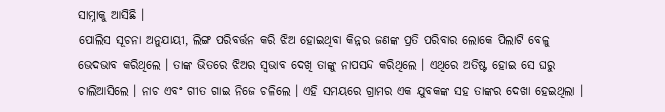ସାମ୍ନାକୁ ଆସିଛି ।
ପୋଲିସ ସୂଚନା ଅନୁଯାୟୀ, ଲିଙ୍ଗ ପରିବର୍ତ୍ତନ କରି ଝିଅ ହୋଇଥିବା କିନ୍ନର ଜଣଙ୍କ ପ୍ରତି ପରିବାର ଲୋକେ ପିଲାଟି ବେଳୁ ଭେଦଭାବ କରିଥିଲେ । ତାଙ୍କ ଭିତରେ ଝିଅର ସ୍ବଭାବ ଦେଖି ତାଙ୍କୁ ନାପସନ୍ଦ କରିଥିଲେ । ଏଥିରେ ଅତିଷ୍ଟ ହୋଇ ସେ ଘରୁ ଚାଲିଆସିଲେ । ନାଚ ଏବଂ ଗୀତ ଗାଇ ନିଜେ ଚଳିଲେ । ଏହି ସମୟରେ ଗ୍ରାମର ଏକ ଯୁବକଙ୍କ ସହ ତାଙ୍କର ଦେଖା ହେଇଥିଲା ।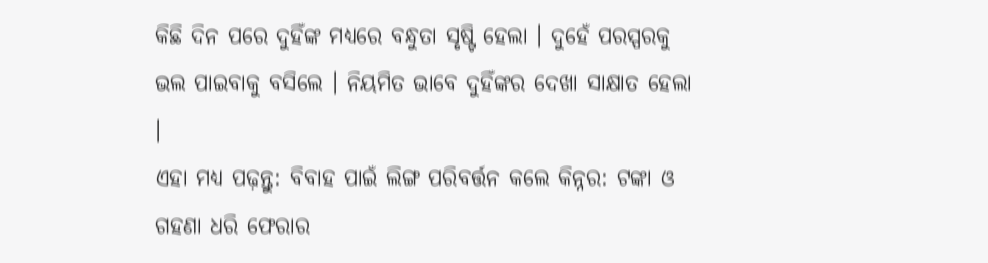କିଛି ଦିନ ପରେ ଦୁହିଁଙ୍କ ମଧ୍ୟରେ ବନ୍ଧୁତା ସୃଷ୍ଟି ହେଲା । ଦୁହେଁ ପରସ୍ପରକୁ ଭଲ ପାଇବାକୁ ବସିଲେ । ନିୟମିତ ଭାବେ ଦୁହିଁଙ୍କର ଦେଖା ସାକ୍ଷାତ ହେଲା ।
ଏହା ମଧ୍ୟ ପଢ଼ନ୍ତୁ: ବିବାହ ପାଇଁ ଲିଙ୍ଗ ପରିବର୍ତ୍ତନ କଲେ କିନ୍ନର: ଟଙ୍କା ଓ ଗହଣା ଧରି ଫେରାର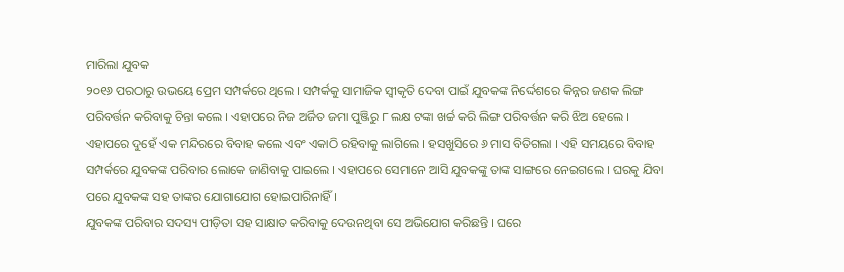ମାରିଲା ଯୁବକ
୨୦୧୬ ପରଠାରୁ ଉଭୟେ ପ୍ରେମ ସମ୍ପର୍କରେ ଥିଲେ । ସମ୍ପର୍କକୁ ସାମାଜିକ ସ୍ବୀକୃତି ଦେବା ପାଇଁ ଯୁବକଙ୍କ ନିର୍ଦ୍ଦେଶରେ କିନ୍ନର ଜଣକ ଲିଙ୍ଗ ପରିବର୍ତ୍ତନ କରିବାକୁ ଚିନ୍ତା କଲେ । ଏହାପରେ ନିଜ ଅର୍ଜିତ ଜମା ପୁଞ୍ଜିରୁ ୮ ଲକ୍ଷ ଟଙ୍କା ଖର୍ଚ୍ଚ କରି ଲିଙ୍ଗ ପରିବର୍ତ୍ତନ କରି ଝିଅ ହେଲେ । ଏହାପରେ ଦୁହେଁ ଏକ ମନ୍ଦିରରେ ବିବାହ କଲେ ଏବଂ ଏକାଠି ରହିବାକୁ ଲାଗିଲେ । ହସଖୁସିରେ ୬ ମାସ ବିତିଗଲା । ଏହି ସମୟରେ ବିବାହ ସମ୍ପର୍କରେ ଯୁବକଙ୍କ ପରିବାର ଲୋକେ ଜାଣିବାକୁ ପାଇଲେ । ଏହାପରେ ସେମାନେ ଆସି ଯୁବକଙ୍କୁ ତାଙ୍କ ସାଙ୍ଗରେ ନେଇଗଲେ । ଘରକୁ ଯିବା ପରେ ଯୁବକଙ୍କ ସହ ତାଙ୍କର ଯୋଗାଯୋଗ ହୋଇପାରିନାହିଁ ।
ଯୁବକଙ୍କ ପରିବାର ସଦସ୍ୟ ପୀଡ଼ିତା ସହ ସାକ୍ଷାତ କରିବାକୁ ଦେଉନଥିବା ସେ ଅଭିଯୋଗ କରିଛନ୍ତି । ଘରେ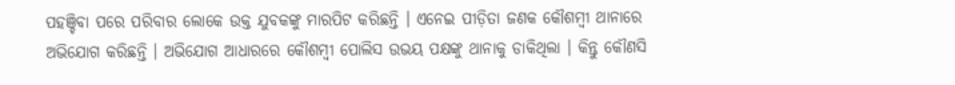ପହଞ୍ଚିବା ପରେ ପରିବାର ଲୋକେ ଉକ୍ତ ଯୁବକଙ୍କୁ ମାରପିଟ କରିଛନ୍ତି । ଏନେଇ ପୀଡ଼ିତା ଜଣକ କୌଶମ୍ବୀ ଥାନାରେ ଅଭିଯୋଗ କରିଛନ୍ତି । ଅଭିଯୋଗ ଆଧାରରେ କୌଶମ୍ବୀ ପୋଲିସ ଉଭୟ ପକ୍ଷଙ୍କୁ ଥାନାକୁ ଡାକିଥିଲା । କିନ୍ତୁ କୌଣସି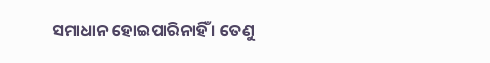ସମାଧାନ ହୋଇପାରିନାହିଁ । ତେଣୁ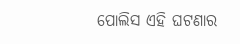ପୋଲିସ ଏହି ଘଟଣାର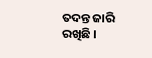ତଦନ୍ତ ଜାରି ରଖିଛି ।